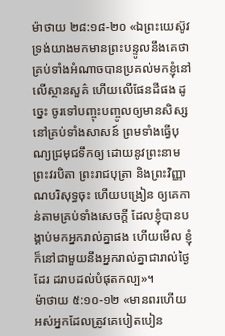ម៉ាថាយ ២៨:១៨-២០ «ឯព្រះយេស៊ូវ ទ្រង់យាងមកមានព្រះបន្ទូលនឹងគេថា គ្រប់ទាំងអំណាចបានប្រគល់មកខ្ញុំនៅលើស្ថានសួគ៌ ហើយលើផែនដីផង ដូច្នេះ ចូរទៅបញ្ចុះបញ្ចូលឲ្យមានសិស្សនៅគ្រប់ទាំងសាសន៍ ព្រមទាំងធ្វើបុណ្យជ្រមុជទឹកឲ្យ ដោយនូវព្រះនាមព្រះវរបិតា ព្រះរាជបុត្រា និងព្រះវិញ្ញាណបរិសុទ្ធចុះ ហើយបង្រៀន ឲ្យគេកាន់តាមគ្រប់ទាំងសេចក្តី ដែលខ្ញុំបានបង្គាប់មកអ្នករាល់គ្នាផង ហើយមើល ខ្ញុំក៏នៅជាមួយនឹងអ្នករាល់គ្នាជារាល់ថ្ងៃដែរ ដរាបដល់បំផុតកល្ប»។
ម៉ាថាយ ៥:១០-១២ «មានពរហើយ អស់អ្នកដែលត្រូវគេបៀតបៀន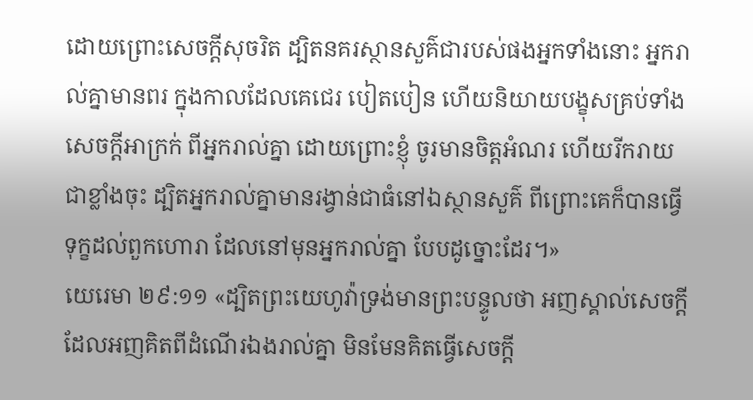ដោយព្រោះសេចក្តីសុចរិត ដ្បិតនគរស្ថានសួគ៌ជារបស់ផងអ្នកទាំងនោះ អ្នករាល់គ្នាមានពរ ក្នុងកាលដែលគេជេរ បៀតបៀន ហើយនិយាយបង្ខុសគ្រប់ទាំងសេចក្តីអាក្រក់ ពីអ្នករាល់គ្នា ដោយព្រោះខ្ញុំ ចូរមានចិត្តអំណរ ហើយរីករាយជាខ្លាំងចុះ ដ្បិតអ្នករាល់គ្នាមានរង្វាន់ជាធំនៅឯស្ថានសួគ៌ ពីព្រោះគេក៏បានធ្វើទុក្ខដល់ពួកហោរា ដែលនៅមុនអ្នករាល់គ្នា បែបដូច្នោះដែរ។»
យេរេមា ២៩:១១ «ដ្បិតព្រះយេហូវ៉ាទ្រង់មានព្រះបន្ទូលថា អញស្គាល់សេចក្តីដែលអញគិតពីដំណើរឯងរាល់គ្នា មិនមែនគិតធ្វើសេចក្តី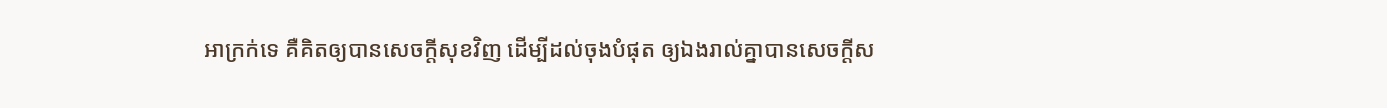អាក្រក់ទេ គឺគិតឲ្យបានសេចក្តីសុខវិញ ដើម្បីដល់ចុងបំផុត ឲ្យឯងរាល់គ្នាបានសេចក្តីស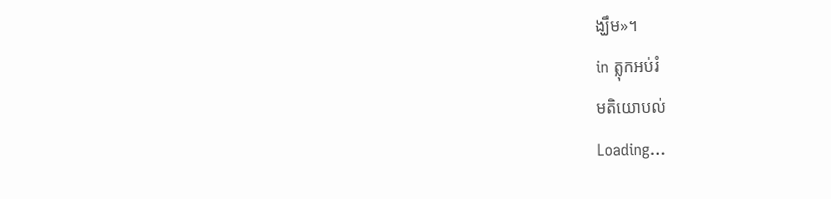ង្ឃឹម»។
in ត្លុកអប់រំ
មតិយោបល់
Loading…